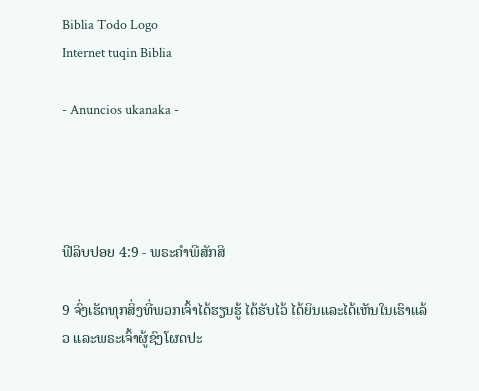Biblia Todo Logo
Internet tuqin Biblia

- Anuncios ukanaka -




ຟີລິບປອຍ 4:9 - ພຣະຄຳພີສັກສິ

9 ຈົ່ງເຮັດທຸກສິ່ງທີ່ພວກເຈົ້າໄດ້ຮຽນຮູ້ ໄດ້ຮັບໄວ້ ໄດ້ຍິນແລະໄດ້ເຫັນໃນເຮົາແລ້ວ ແລະພຣະເຈົ້າຜູ້ຊົງໂຜດປະ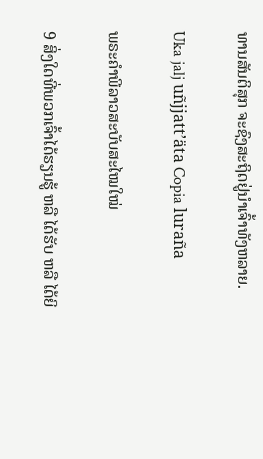ທານສັນຕິສຸກ ຈະຊົງສະຖິດຢູ່ນຳເຈົ້າທັງຫລາຍ.

Uka jalj uñjjattʼäta Copia luraña

ພຣະຄຳພີລາວສະບັບສະໄໝໃໝ່

9 ສິ່ງໃດທີ່ພວກເຈົ້າໄດ້ຮຽນຮູ້ ຫລື ໄດ້ຮັບ ຫລື ໄດ້ຍິ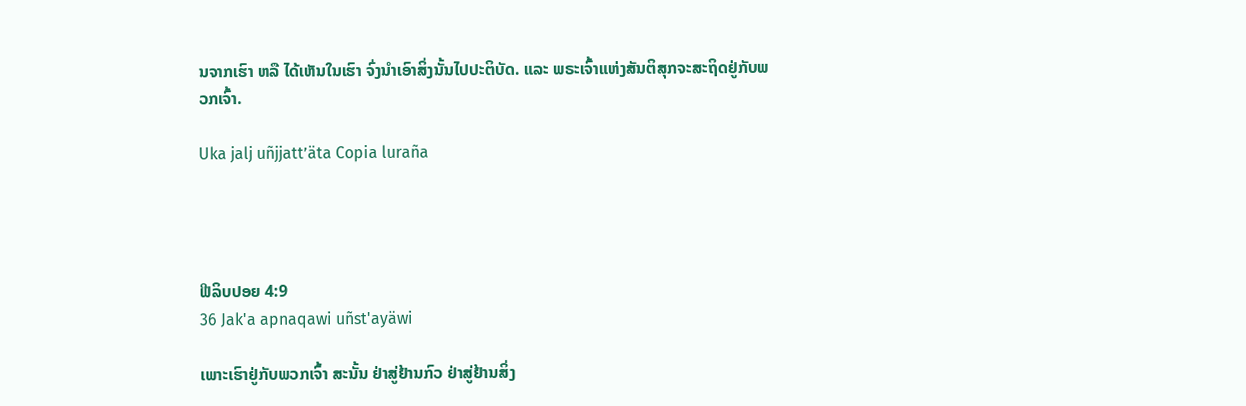ນຈາກເຮົາ ຫລື ໄດ້ເຫັນໃນເຮົາ ຈົ່ງນໍາເອົາສິ່ງນັ້ນໄປປະຕິບັດ. ແລະ ພຣະເຈົ້າແຫ່ງສັນຕິສຸກຈະສະຖິດຢູ່ກັບພວກເຈົ້າ.

Uka jalj uñjjattʼäta Copia luraña




ຟີລິບປອຍ 4:9
36 Jak'a apnaqawi uñst'ayäwi

ເພາະເຮົາຢູ່ກັບພວກເຈົ້າ ສະນັ້ນ ຢ່າສູ່ຢ້ານກົວ ຢ່າສູ່ຢ້ານສິ່ງ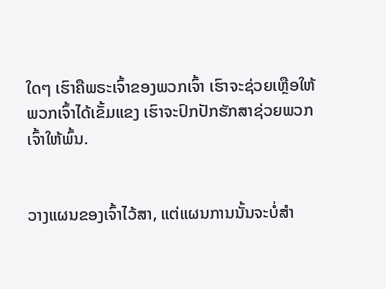ໃດໆ ເຮົາຄືພຣະເຈົ້າຂອງພວກເຈົ້າ ເຮົາຈະຊ່ວຍເຫຼືອໃຫ້ພວກເຈົ້າໄດ້ເຂັ້ມແຂງ ເຮົາຈະປົກປັກຮັກສາຊ່ວຍພວກເຈົ້າໃຫ້ພົ້ນ.


ວາງແຜນຂອງເຈົ້າໄວ້ສາ, ແຕ່ແຜນການນັ້ນຈະບໍ່ສຳ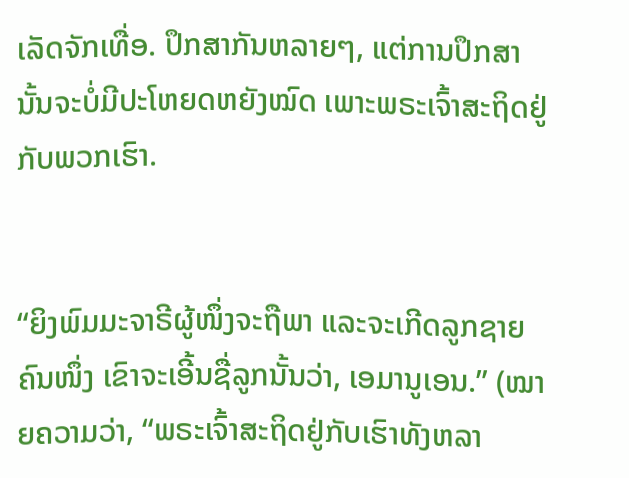ເລັດຈັກເທື່ອ. ປຶກສາກັນຫລາຍໆ, ແຕ່ການປຶກສານັ້ນຈະບໍ່ມີປະໂຫຍດຫຍັງໝົດ ເພາະພຣະເຈົ້າສະຖິດຢູ່ກັບພວກເຮົາ.


“ຍິງພົມມະຈາຣີຜູ້ໜຶ່ງຈະຖືພາ ແລະຈະເກີດລູກຊາຍຄົນໜຶ່ງ ເຂົາຈະເອີ້ນຊື່ລູກນັ້ນວ່າ, ເອມານູເອນ.” (ໝາຍຄວາມວ່າ, “ພຣະເຈົ້າສະຖິດຢູ່ກັບເຮົາທັງຫລາ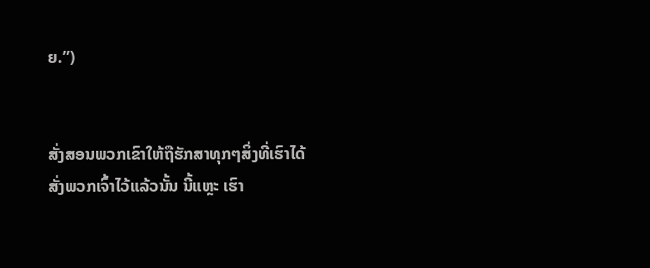ຍ.”)


ສັ່ງສອນພວກເຂົາໃຫ້ຖືຮັກສາທຸກໆສິ່ງທີ່ເຮົາໄດ້ສັ່ງພວກເຈົ້າໄວ້ແລ້ວນັ້ນ ນີ້ແຫຼະ ເຮົາ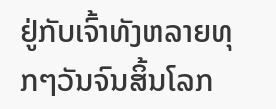ຢູ່ກັບເຈົ້າທັງຫລາຍທຸກໆວັນຈົນສິ້ນໂລກ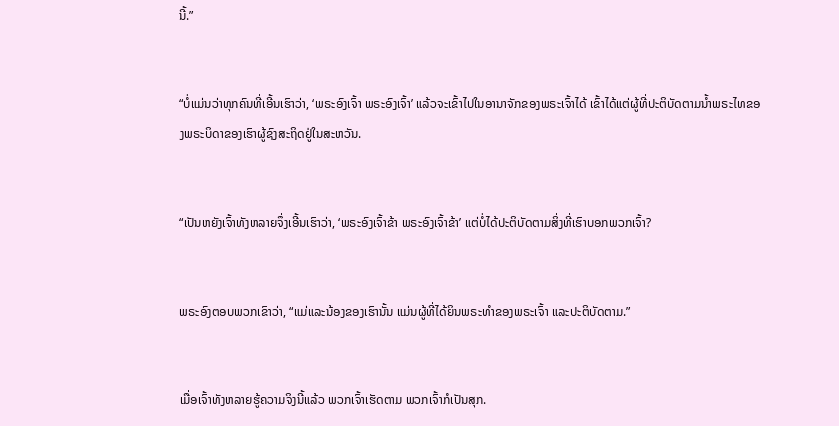ນີ້.”


“ບໍ່ແມ່ນວ່າທຸກຄົນທີ່ເອີ້ນເຮົາວ່າ, ‘ພຣະອົງເຈົ້າ ພຣະອົງເຈົ້າ’ ແລ້ວຈະເຂົ້າໄປໃນອານາຈັກຂອງພຣະເຈົ້າໄດ້ ເຂົ້າໄດ້ແຕ່ຜູ້ທີ່ປະຕິບັດຕາມນໍ້າພຣະໄທຂອງພຣະບິດາຂອງເຮົາຜູ້ຊົງສະຖິດຢູ່ໃນສະຫວັນ.


“ເປັນຫຍັງເຈົ້າທັງຫລາຍຈຶ່ງເອີ້ນເຮົາວ່າ, ‘ພຣະອົງເຈົ້າຂ້າ ພຣະອົງເຈົ້າຂ້າ’ ແຕ່ບໍ່ໄດ້ປະຕິບັດຕາມສິ່ງທີ່ເຮົາບອກພວກເຈົ້າ?


ພຣະອົງຕອບພວກເຂົາວ່າ, “ແມ່ແລະນ້ອງຂອງເຮົານັ້ນ ແມ່ນຜູ້ທີ່ໄດ້ຍິນພຣະທຳຂອງພຣະເຈົ້າ ແລະປະຕິບັດຕາມ.”


ເມື່ອເຈົ້າທັງຫລາຍຮູ້ຄວາມຈິງນີ້ແລ້ວ ພວກເຈົ້າເຮັດຕາມ ພວກເຈົ້າກໍເປັນສຸກ.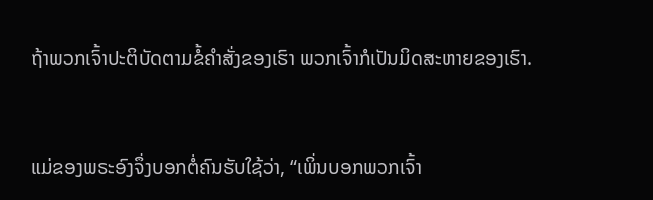ຖ້າພວກເຈົ້າປະຕິບັດຕາມຂໍ້ຄຳສັ່ງຂອງເຮົາ ພວກເຈົ້າກໍເປັນມິດສະຫາຍຂອງເຮົາ.


ແມ່ຂອງພຣະອົງຈຶ່ງບອກຕໍ່ຄົນຮັບໃຊ້ວ່າ, “ເພິ່ນບອກພວກເຈົ້າ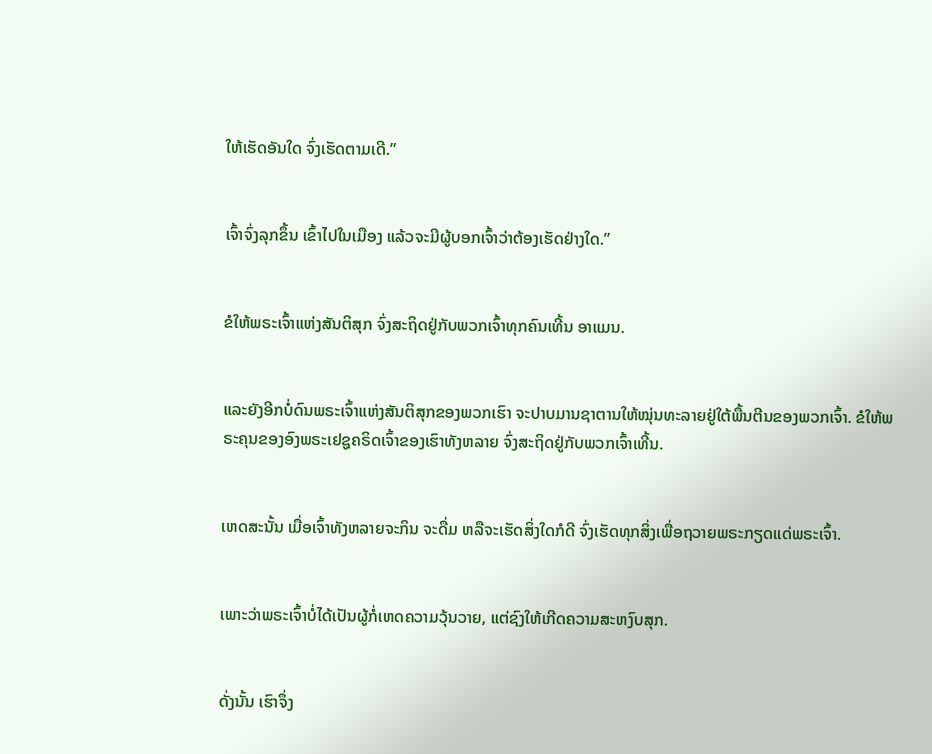ໃຫ້ເຮັດອັນໃດ ຈົ່ງເຮັດຕາມເດີ.”


ເຈົ້າຈົ່ງລຸກຂຶ້ນ ເຂົ້າໄປໃນເມືອງ ແລ້ວຈະມີຜູ້ບອກເຈົ້າວ່າຕ້ອງເຮັດຢ່າງໃດ.”


ຂໍໃຫ້ພຣະເຈົ້າແຫ່ງສັນຕິສຸກ ຈົ່ງສະຖິດຢູ່ກັບພວກເຈົ້າທຸກຄົນເທີ້ນ ອາແມນ.


ແລະຍັງອີກບໍ່ດົນພຣະເຈົ້າແຫ່ງສັນຕິສຸກຂອງພວກເຮົາ ຈະປາບມານຊາຕານໃຫ້ໝຸ່ນທະລາຍຢູ່ໃຕ້ພື້ນຕີນຂອງພວກເຈົ້າ. ຂໍໃຫ້ພຣະຄຸນຂອງອົງພຣະເຢຊູຄຣິດເຈົ້າຂອງເຮົາທັງຫລາຍ ຈົ່ງສະຖິດຢູ່ກັບພວກເຈົ້າເທີ້ນ.


ເຫດສະນັ້ນ ເມື່ອເຈົ້າທັງຫລາຍຈະກິນ ຈະດື່ມ ຫລືຈະເຮັດສິ່ງໃດກໍດີ ຈົ່ງເຮັດທຸກສິ່ງເພື່ອຖວາຍພຣະກຽດແດ່ພຣະເຈົ້າ.


ເພາະວ່າພຣະເຈົ້າບໍ່ໄດ້ເປັນຜູ້ກໍ່ເຫດຄວາມວຸ້ນວາຍ, ແຕ່ຊົງໃຫ້ເກີດຄວາມສະຫງົບສຸກ.


ດັ່ງນັ້ນ ເຮົາຈຶ່ງ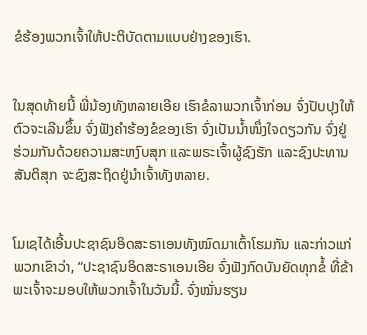ຂໍຮ້ອງພວກເຈົ້າໃຫ້ປະຕິບັດຕາມແບບຢ່າງຂອງເຮົາ.


ໃນສຸດທ້າຍນີ້ ພີ່ນ້ອງທັງຫລາຍເອີຍ ເຮົາຂໍລາພວກເຈົ້າກ່ອນ ຈົ່ງປັບປຸງໃຫ້ຕົວຈະເລີນຂຶ້ນ ຈົ່ງຟັງຄຳຮ້ອງຂໍຂອງເຮົາ ຈົ່ງເປັນນໍ້າໜຶ່ງໃຈດຽວກັນ ຈົ່ງຢູ່ຮ່ວມກັນດ້ວຍຄວາມສະຫງົບສຸກ ແລະພຣະເຈົ້າຜູ້ຊົງຮັກ ແລະຊົງປະທານສັນຕິສຸກ ຈະຊົງສະຖິດຢູ່ນຳເຈົ້າທັງຫລາຍ.


ໂມເຊໄດ້ເອີ້ນປະຊາຊົນອິດສະຣາເອນທັງໝົດມາເຕົ້າໂຮມກັນ ແລະກ່າວແກ່ພວກເຂົາວ່າ, “ປະຊາຊົນອິດສະຣາເອນເອີຍ ຈົ່ງຟັງກົດບັນຍັດທຸກຂໍ້ ທີ່ຂ້າພະເຈົ້າຈະມອບໃຫ້ພວກເຈົ້າໃນວັນນີ້. ຈົ່ງໝັ່ນຮຽນ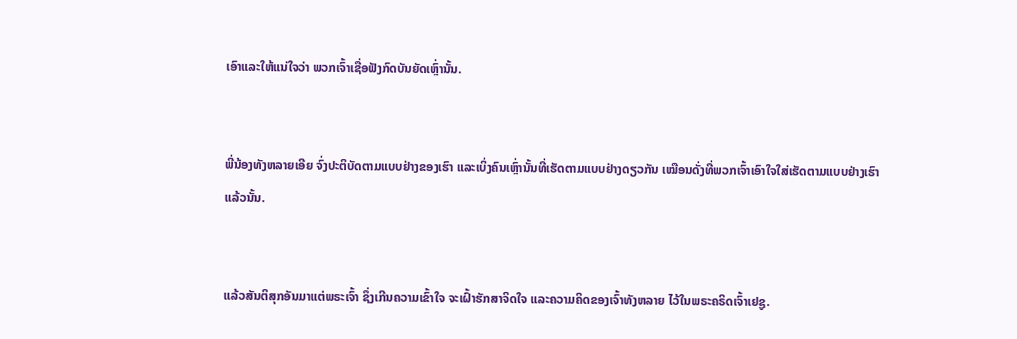ເອົາແລະໃຫ້ແນ່ໃຈວ່າ ພວກເຈົ້າເຊື່ອຟັງກົດບັນຍັດເຫຼົ່ານັ້ນ.


ພີ່ນ້ອງທັງຫລາຍເອີຍ ຈົ່ງປະຕິບັດຕາມແບບຢ່າງຂອງເຮົາ ແລະເບິ່ງຄົນເຫຼົ່ານັ້ນທີ່ເຮັດຕາມແບບຢ່າງດຽວກັນ ເໝືອນດັ່ງທີ່ພວກເຈົ້າເອົາໃຈໃສ່ເຮັດຕາມແບບຢ່າງເຮົາແລ້ວນັ້ນ.


ແລ້ວສັນຕິສຸກອັນມາແຕ່ພຣະເຈົ້າ ຊຶ່ງເກີນຄວາມເຂົ້າໃຈ ຈະເຝົ້າຮັກສາຈິດໃຈ ແລະຄວາມຄິດຂອງເຈົ້າທັງຫລາຍ ໄວ້ໃນພຣະຄຣິດເຈົ້າເຢຊູ.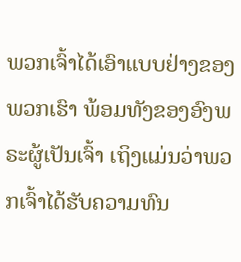ພວກເຈົ້າໄດ້ເອົາແບບຢ່າງຂອງພວກເຮົາ ພ້ອມທັງຂອງອົງພຣະຜູ້ເປັນເຈົ້າ ເຖິງແມ່ນວ່າພວກເຈົ້າໄດ້ຮັບຄວາມທົນ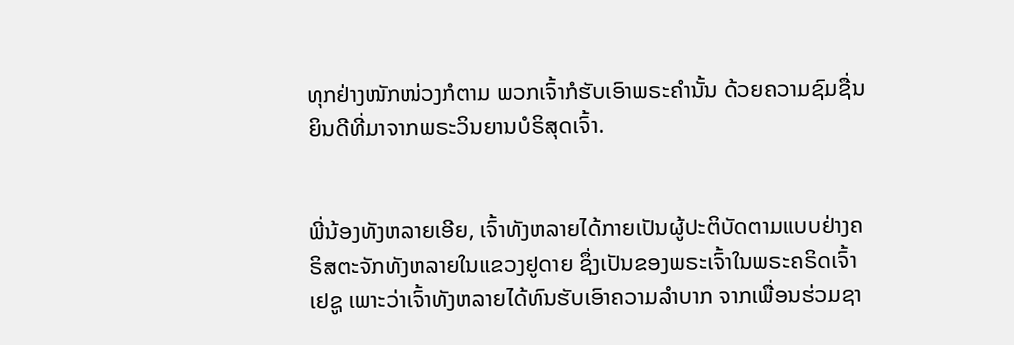ທຸກຢ່າງໜັກໜ່ວງກໍຕາມ ພວກເຈົ້າກໍຮັບເອົາພຣະຄຳນັ້ນ ດ້ວຍຄວາມຊົມຊື່ນຍິນດີທີ່ມາຈາກພຣະວິນຍານບໍຣິສຸດເຈົ້າ.


ພີ່ນ້ອງທັງຫລາຍເອີຍ, ເຈົ້າທັງຫລາຍໄດ້ກາຍເປັນຜູ້ປະຕິບັດຕາມແບບຢ່າງຄຣິສຕະຈັກທັງຫລາຍໃນແຂວງຢູດາຍ ຊຶ່ງເປັນຂອງພຣະເຈົ້າໃນພຣະຄຣິດເຈົ້າເຢຊູ ເພາະວ່າເຈົ້າທັງຫລາຍໄດ້ທົນຮັບເອົາຄວາມລຳບາກ ຈາກເພື່ອນຮ່ວມຊາ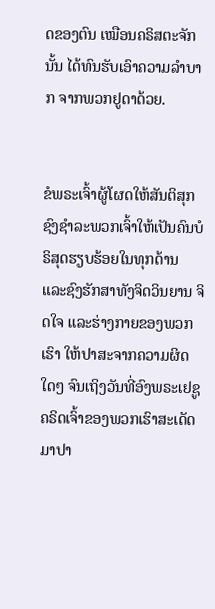ດຂອງຕົນ ເໝືອນຄຣິສຕະຈັກນັ້ນ ໄດ້ທົນຮັບເອົາຄວາມລຳບາກ ຈາກພວກຢູດາດ້ວຍ.


ຂໍພຣະເຈົ້າຜູ້ໂຜດໃຫ້ສັນຕິສຸກ ຊົງຊຳລະພວກເຈົ້າໃຫ້ເປັນຄົນບໍຣິສຸດຮຽບຮ້ອຍໃນທຸກດ້ານ ແລະຊົງຮັກສາທັງຈິດວິນຍານ ຈິດໃຈ ແລະຮ່າງກາຍຂອງພວກເຮົາ ໃຫ້ປາສະຈາກຄວາມຜິດໃດໆ ຈົນເຖິງວັນທີ່ອົງພຣະເຢຊູຄຣິດເຈົ້າຂອງພວກເຮົາສະເດັດມາປາ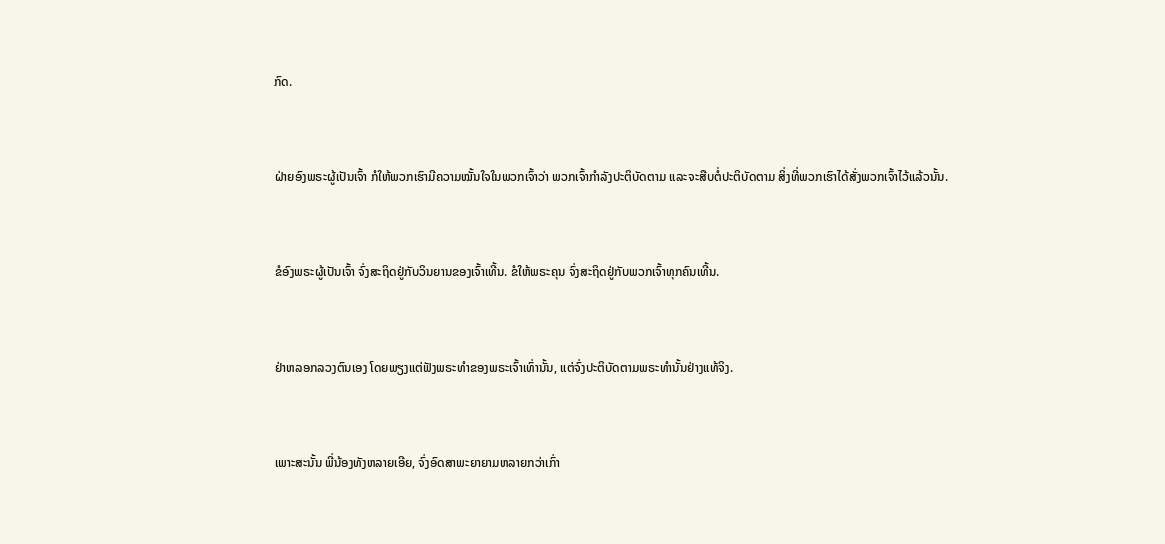ກົດ.


ຝ່າຍອົງພຣະຜູ້ເປັນເຈົ້າ ກໍໃຫ້ພວກເຮົາມີຄວາມໝັ້ນໃຈໃນພວກເຈົ້າວ່າ ພວກເຈົ້າກຳລັງປະຕິບັດຕາມ ແລະຈະສືບຕໍ່ປະຕິບັດຕາມ ສິ່ງທີ່ພວກເຮົາໄດ້ສັ່ງພວກເຈົ້າໄວ້ແລ້ວນັ້ນ.


ຂໍອົງພຣະຜູ້ເປັນເຈົ້າ ຈົ່ງສະຖິດຢູ່ກັບວິນຍານຂອງເຈົ້າເທີ້ນ. ຂໍໃຫ້ພຣະຄຸນ ຈົ່ງສະຖິດຢູ່ກັບພວກເຈົ້າທຸກຄົນເທີ້ນ.


ຢ່າຫລອກລວງຕົນເອງ ໂດຍພຽງແຕ່ຟັງພຣະທຳຂອງພຣະເຈົ້າເທົ່ານັ້ນ, ແຕ່ຈົ່ງປະຕິບັດຕາມພຣະທຳນັ້ນຢ່າງແທ້ຈິງ.


ເພາະສະນັ້ນ ພີ່ນ້ອງທັງຫລາຍເອີຍ, ຈົ່ງອົດສາພະຍາຍາມຫລາຍກວ່າເກົ່າ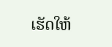ເຮັດໃຫ້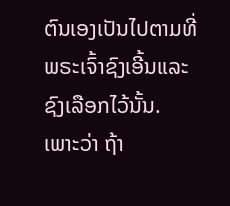ຕົນເອງເປັນໄປຕາມທີ່ພຣະເຈົ້າຊົງເອີ້ນແລະຊົງເລືອກໄວ້ນັ້ນ. ເພາະວ່າ ຖ້າ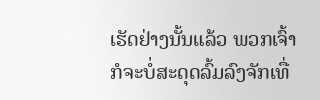ເຮັດຢ່າງນັ້ນແລ້ວ ພວກເຈົ້າກໍຈະບໍ່ສະດຸດລົ້ມລົງຈັກເທື່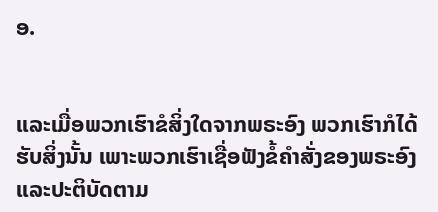ອ.


ແລະເມື່ອພວກເຮົາຂໍສິ່ງໃດຈາກພຣະອົງ ພວກເຮົາກໍໄດ້ຮັບສິ່ງນັ້ນ ເພາະພວກເຮົາເຊື່ອຟັງຂໍ້ຄຳສັ່ງຂອງພຣະອົງ ແລະປະຕິບັດຕາມ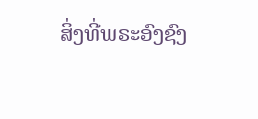ສິ່ງທີ່ພຣະອົງຊົງ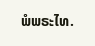ພໍພຣະໄທ.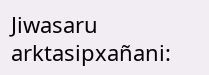Jiwasaru arktasipxañani: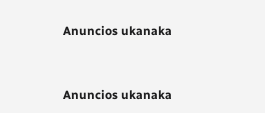Anuncios ukanaka


Anuncios ukanaka